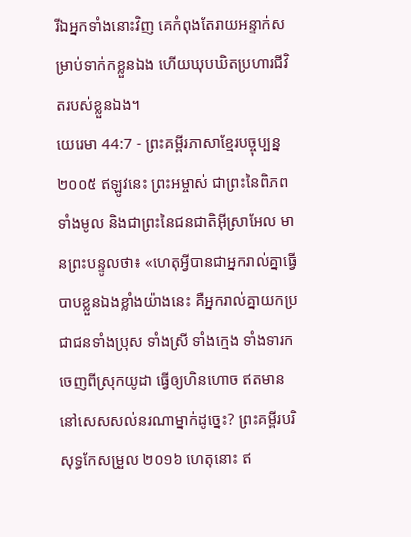រីឯអ្នកទាំងនោះវិញ គេកំពុងតែរាយអន្ទាក់សម្រាប់ទាក់កខ្លួនឯង ហើយឃុបឃិតប្រហារជីវិតរបស់ខ្លួនឯង។
យេរេមា 44:7 - ព្រះគម្ពីរភាសាខ្មែរបច្ចុប្បន្ន ២០០៥ ឥឡូវនេះ ព្រះអម្ចាស់ ជាព្រះនៃពិភពទាំងមូល និងជាព្រះនៃជនជាតិអ៊ីស្រាអែល មានព្រះបន្ទូលថា៖ «ហេតុអ្វីបានជាអ្នករាល់គ្នាធ្វើបាបខ្លួនឯងខ្លាំងយ៉ាងនេះ គឺអ្នករាល់គ្នាយកប្រជាជនទាំងប្រុស ទាំងស្រី ទាំងក្មេង ទាំងទារក ចេញពីស្រុកយូដា ធ្វើឲ្យហិនហោច ឥតមាននៅសេសសល់នរណាម្នាក់ដូច្នេះ? ព្រះគម្ពីរបរិសុទ្ធកែសម្រួល ២០១៦ ហេតុនោះ ឥ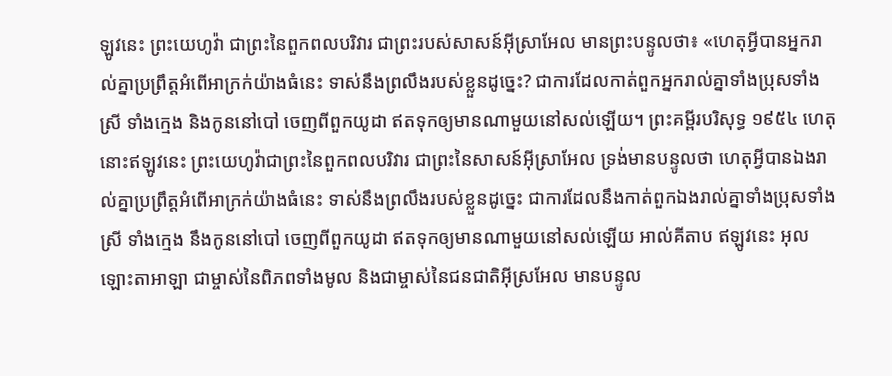ឡូវនេះ ព្រះយេហូវ៉ា ជាព្រះនៃពួកពលបរិវារ ជាព្រះរបស់សាសន៍អ៊ីស្រាអែល មានព្រះបន្ទូលថា៖ «ហេតុអ្វីបានអ្នករាល់គ្នាប្រព្រឹត្តអំពើអាក្រក់យ៉ាងធំនេះ ទាស់នឹងព្រលឹងរបស់ខ្លួនដូច្នេះ? ជាការដែលកាត់ពួកអ្នករាល់គ្នាទាំងប្រុសទាំងស្រី ទាំងក្មេង និងកូននៅបៅ ចេញពីពួកយូដា ឥតទុកឲ្យមានណាមួយនៅសល់ឡើយ។ ព្រះគម្ពីរបរិសុទ្ធ ១៩៥៤ ហេតុនោះឥឡូវនេះ ព្រះយេហូវ៉ាជាព្រះនៃពួកពលបរិវារ ជាព្រះនៃសាសន៍អ៊ីស្រាអែល ទ្រង់មានបន្ទូលថា ហេតុអ្វីបានឯងរាល់គ្នាប្រព្រឹត្តអំពើអាក្រក់យ៉ាងធំនេះ ទាស់នឹងព្រលឹងរបស់ខ្លួនដូច្នេះ ជាការដែលនឹងកាត់ពួកឯងរាល់គ្នាទាំងប្រុសទាំងស្រី ទាំងក្មេង នឹងកូននៅបៅ ចេញពីពួកយូដា ឥតទុកឲ្យមានណាមួយនៅសល់ឡើយ អាល់គីតាប ឥឡូវនេះ អុលឡោះតាអាឡា ជាម្ចាស់នៃពិភពទាំងមូល និងជាម្ចាស់នៃជនជាតិអ៊ីស្រអែល មានបន្ទូល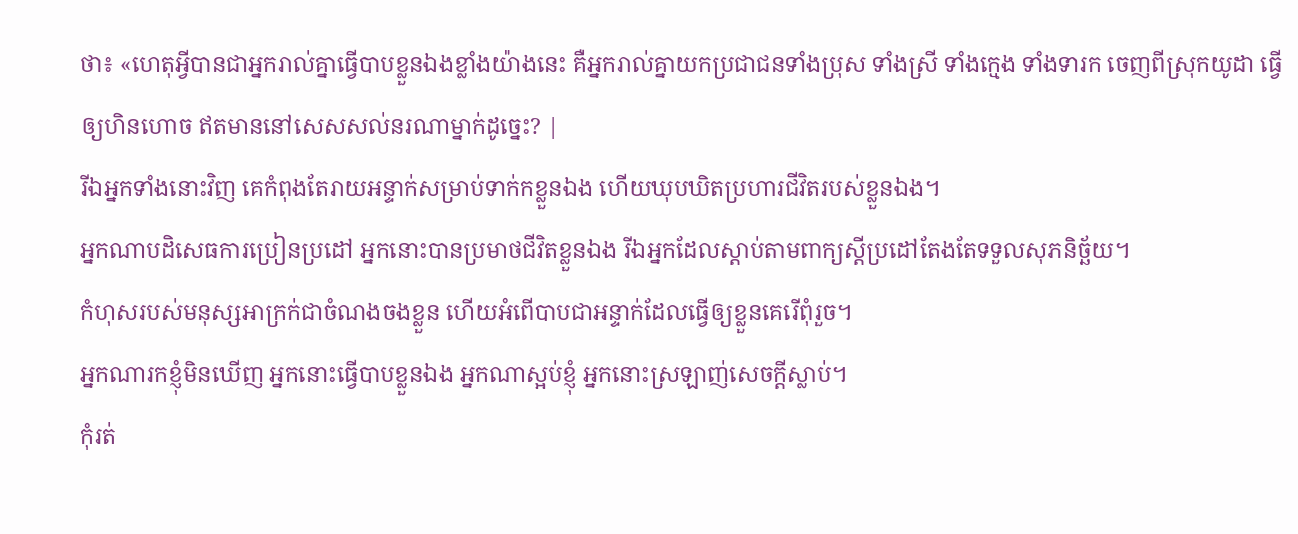ថា៖ «ហេតុអ្វីបានជាអ្នករាល់គ្នាធ្វើបាបខ្លួនឯងខ្លាំងយ៉ាងនេះ គឺអ្នករាល់គ្នាយកប្រជាជនទាំងប្រុស ទាំងស្រី ទាំងក្មេង ទាំងទារក ចេញពីស្រុកយូដា ធ្វើឲ្យហិនហោច ឥតមាននៅសេសសល់នរណាម្នាក់ដូច្នេះ? |
រីឯអ្នកទាំងនោះវិញ គេកំពុងតែរាយអន្ទាក់សម្រាប់ទាក់កខ្លួនឯង ហើយឃុបឃិតប្រហារជីវិតរបស់ខ្លួនឯង។
អ្នកណាបដិសេធការប្រៀនប្រដៅ អ្នកនោះបានប្រមាថជីវិតខ្លួនឯង រីឯអ្នកដែលស្ដាប់តាមពាក្យស្ដីប្រដៅតែងតែទទួលសុភនិច្ឆ័យ។
កំហុសរបស់មនុស្សអាក្រក់ជាចំណងចងខ្លួន ហើយអំពើបាបជាអន្ទាក់ដែលធ្វើឲ្យខ្លួនគេរើពុំរួច។
អ្នកណារកខ្ញុំមិនឃើញ អ្នកនោះធ្វើបាបខ្លួនឯង អ្នកណាស្អប់ខ្ញុំ អ្នកនោះស្រឡាញ់សេចក្ដីស្លាប់។
កុំរត់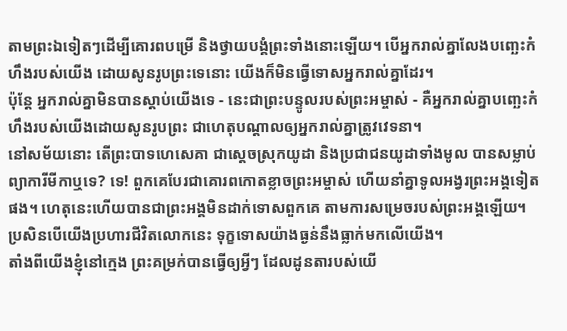តាមព្រះឯទៀតៗដើម្បីគោរពបម្រើ និងថ្វាយបង្គំព្រះទាំងនោះឡើយ។ បើអ្នករាល់គ្នាលែងបញ្ឆេះកំហឹងរបស់យើង ដោយសូនរូបព្រះទេនោះ យើងក៏មិនធ្វើទោសអ្នករាល់គ្នាដែរ។
ប៉ុន្តែ អ្នករាល់គ្នាមិនបានស្ដាប់យើងទេ - នេះជាព្រះបន្ទូលរបស់ព្រះអម្ចាស់ - គឺអ្នករាល់គ្នាបញ្ឆេះកំហឹងរបស់យើងដោយសូនរូបព្រះ ជាហេតុបណ្ដាលឲ្យអ្នករាល់គ្នាត្រូវវេទនា។
នៅសម័យនោះ តើព្រះបាទហេសេគា ជាស្ដេចស្រុកយូដា និងប្រជាជនយូដាទាំងមូល បានសម្លាប់ព្យាការីមីកាឬទេ? ទេ! ពួកគេបែរជាគោរពកោតខ្លាចព្រះអម្ចាស់ ហើយនាំគ្នាទូលអង្វរព្រះអង្គទៀតផង។ ហេតុនេះហើយបានជាព្រះអង្គមិនដាក់ទោសពួកគេ តាមការសម្រេចរបស់ព្រះអង្គឡើយ។ ប្រសិនបើយើងប្រហារជីវិតលោកនេះ ទុក្ខទោសយ៉ាងធ្ងន់នឹងធ្លាក់មកលើយើង។
តាំងពីយើងខ្ញុំនៅក្មេង ព្រះគម្រក់បានធ្វើឲ្យអ្វីៗ ដែលដូនតារបស់យើ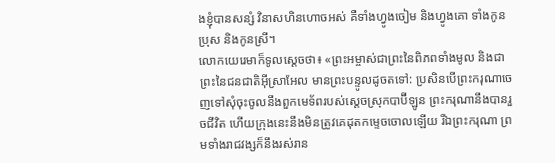ងខ្ញុំបានសន្សំ វិនាសហិនហោចអស់ គឺទាំងហ្វូងចៀម និងហ្វូងគោ ទាំងកូនប្រុស និងកូនស្រី។
លោកយេរេមាក៏ទូលស្ដេចថា៖ «ព្រះអម្ចាស់ជាព្រះនៃពិភពទាំងមូល និងជាព្រះនៃជនជាតិអ៊ីស្រាអែល មានព្រះបន្ទូលដូចតទៅ: ប្រសិនបើព្រះករុណាចេញទៅសុំចុះចូលនឹងពួកមេទ័ពរបស់ស្ដេចស្រុកបាប៊ីឡូន ព្រះករុណានឹងបានរួចជីវិត ហើយក្រុងនេះនឹងមិនត្រូវគេដុតកម្ទេចចោលឡើយ រីឯព្រះករុណា ព្រមទាំងរាជវង្សក៏នឹងរស់រាន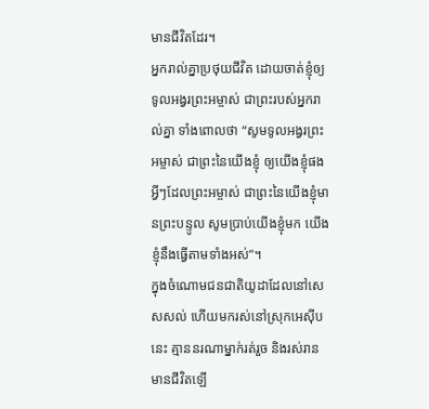មានជីវិតដែរ។
អ្នករាល់គ្នាប្រថុយជីវិត ដោយចាត់ខ្ញុំឲ្យទូលអង្វរព្រះអម្ចាស់ ជាព្រះរបស់អ្នករាល់គ្នា ទាំងពោលថា “សូមទូលអង្វរព្រះអម្ចាស់ ជាព្រះនៃយើងខ្ញុំ ឲ្យយើងខ្ញុំផង អ្វីៗដែលព្រះអម្ចាស់ ជាព្រះនៃយើងខ្ញុំមានព្រះបន្ទូល សូមប្រាប់យើងខ្ញុំមក យើងខ្ញុំនឹងធ្វើតាមទាំងអស់”។
ក្នុងចំណោមជនជាតិយូដាដែលនៅសេសសល់ ហើយមករស់នៅស្រុកអេស៊ីបនេះ គ្មាននរណាម្នាក់រត់រួច និងរស់រានមានជីវិតឡើ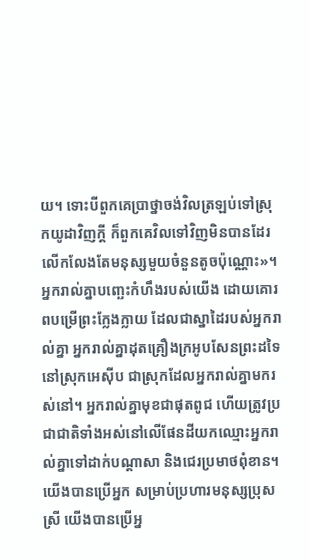យ។ ទោះបីពួកគេប្រាថ្នាចង់វិលត្រឡប់ទៅស្រុកយូដាវិញក្ដី ក៏ពួកគេវិលទៅវិញមិនបានដែរ លើកលែងតែមនុស្សមួយចំនួនតូចប៉ុណ្ណោះ»។
អ្នករាល់គ្នាបញ្ឆេះកំហឹងរបស់យើង ដោយគោរពបម្រើព្រះក្លែងក្លាយ ដែលជាស្នាដៃរបស់អ្នករាល់គ្នា អ្នករាល់គ្នាដុតគ្រឿងក្រអូបសែនព្រះដទៃ នៅស្រុកអេស៊ីប ជាស្រុកដែលអ្នករាល់គ្នាមករស់នៅ។ អ្នករាល់គ្នាមុខជាផុតពូជ ហើយត្រូវប្រជាជាតិទាំងអស់នៅលើផែនដីយកឈ្មោះអ្នករាល់គ្នាទៅដាក់បណ្ដាសា និងជេរប្រមាថពុំខាន។
យើងបានប្រើអ្នក សម្រាប់ប្រហារមនុស្សប្រុសស្រី យើងបានប្រើអ្ន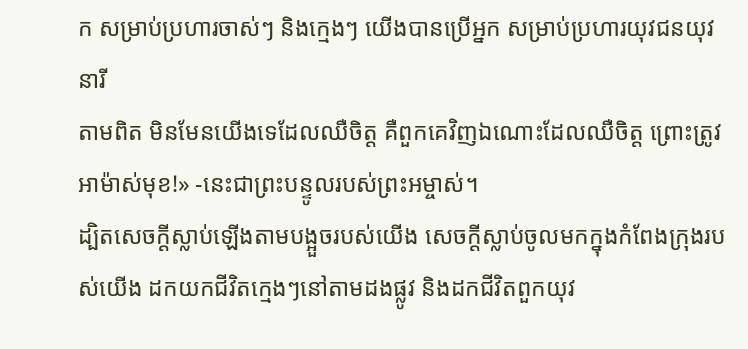ក សម្រាប់ប្រហារចាស់ៗ និងក្មេងៗ យើងបានប្រើអ្នក សម្រាប់ប្រហារយុវជនយុវនារី
តាមពិត មិនមែនយើងទេដែលឈឺចិត្ត គឺពួកគេវិញឯណោះដែលឈឺចិត្ត ព្រោះត្រូវអាម៉ាស់មុខ!» -នេះជាព្រះបន្ទូលរបស់ព្រះអម្ចាស់។
ដ្បិតសេចក្ដីស្លាប់ឡើងតាមបង្អួចរបស់យើង សេចក្ដីស្លាប់ចូលមកក្នុងកំពែងក្រុងរបស់យើង ដកយកជីវិតក្មេងៗនៅតាមដងផ្លូវ និងដកជីវិតពួកយុវ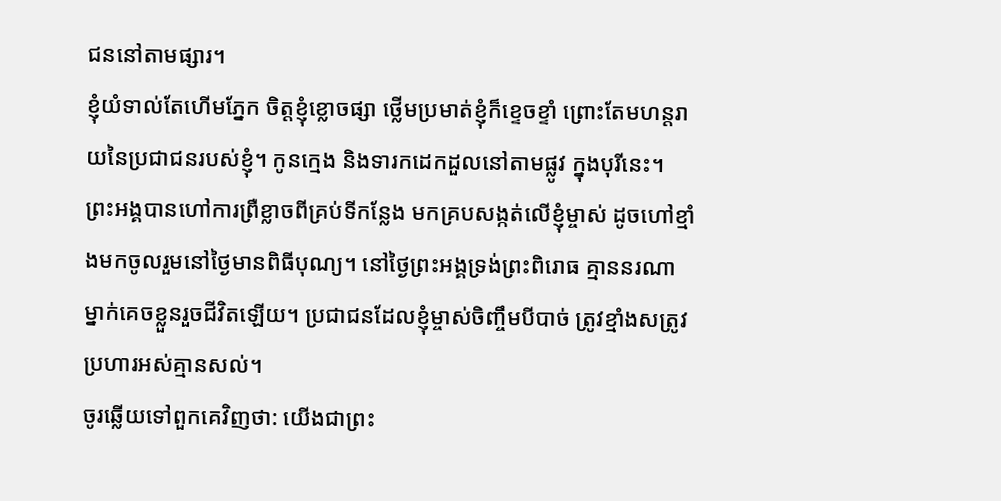ជននៅតាមផ្សារ។
ខ្ញុំយំទាល់តែហើមភ្នែក ចិត្តខ្ញុំខ្លោចផ្សា ថ្លើមប្រមាត់ខ្ញុំក៏ខ្ទេចខ្ទាំ ព្រោះតែមហន្តរាយនៃប្រជាជនរបស់ខ្ញុំ។ កូនក្មេង និងទារកដេកដួលនៅតាមផ្លូវ ក្នុងបុរីនេះ។
ព្រះអង្គបានហៅការព្រឺខ្លាចពីគ្រប់ទីកន្លែង មកគ្របសង្កត់លើខ្ញុំម្ចាស់ ដូចហៅខ្មាំងមកចូលរួមនៅថ្ងៃមានពិធីបុណ្យ។ នៅថ្ងៃព្រះអង្គទ្រង់ព្រះពិរោធ គ្មាននរណាម្នាក់គេចខ្លួនរួចជីវិតឡើយ។ ប្រជាជនដែលខ្ញុំម្ចាស់ចិញ្ចឹមបីបាច់ ត្រូវខ្មាំងសត្រូវប្រហារអស់គ្មានសល់។
ចូរឆ្លើយទៅពួកគេវិញថា: យើងជាព្រះ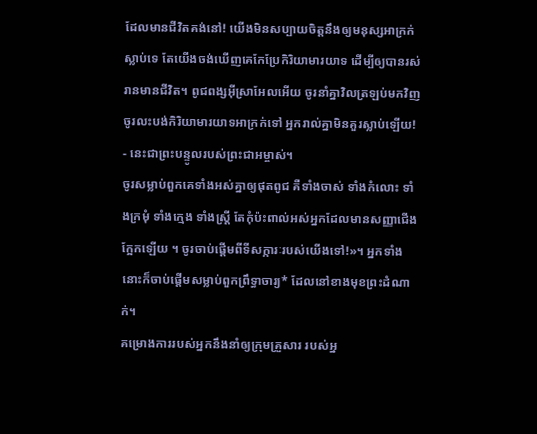ដែលមានជីវិតគង់នៅ! យើងមិនសប្បាយចិត្តនឹងឲ្យមនុស្សអាក្រក់ស្លាប់ទេ តែយើងចង់ឃើញគេកែប្រែកិរិយាមារយាទ ដើម្បីឲ្យបានរស់រានមានជីវិត។ ពូជពង្សអ៊ីស្រាអែលអើយ ចូរនាំគ្នាវិលត្រឡប់មកវិញ ចូរលះបង់កិរិយាមារយាទអាក្រក់ទៅ អ្នករាល់គ្នាមិនគួរស្លាប់ឡើយ! - នេះជាព្រះបន្ទូលរបស់ព្រះជាអម្ចាស់។
ចូរសម្លាប់ពួកគេទាំងអស់គ្នាឲ្យផុតពូជ គឺទាំងចាស់ ទាំងកំលោះ ទាំងក្រមុំ ទាំងក្មេង ទាំងស្ត្រី តែកុំប៉ះពាល់អស់អ្នកដែលមានសញ្ញាជើងក្អែកឡើយ ។ ចូរចាប់ផ្ដើមពីទីសក្ការៈរបស់យើងទៅ!»។ អ្នកទាំងនោះក៏ចាប់ផ្ដើមសម្លាប់ពួកព្រឹទ្ធាចារ្យ* ដែលនៅខាងមុខព្រះដំណាក់។
គម្រោងការរបស់អ្នកនឹងនាំឲ្យក្រុមគ្រួសារ របស់អ្ន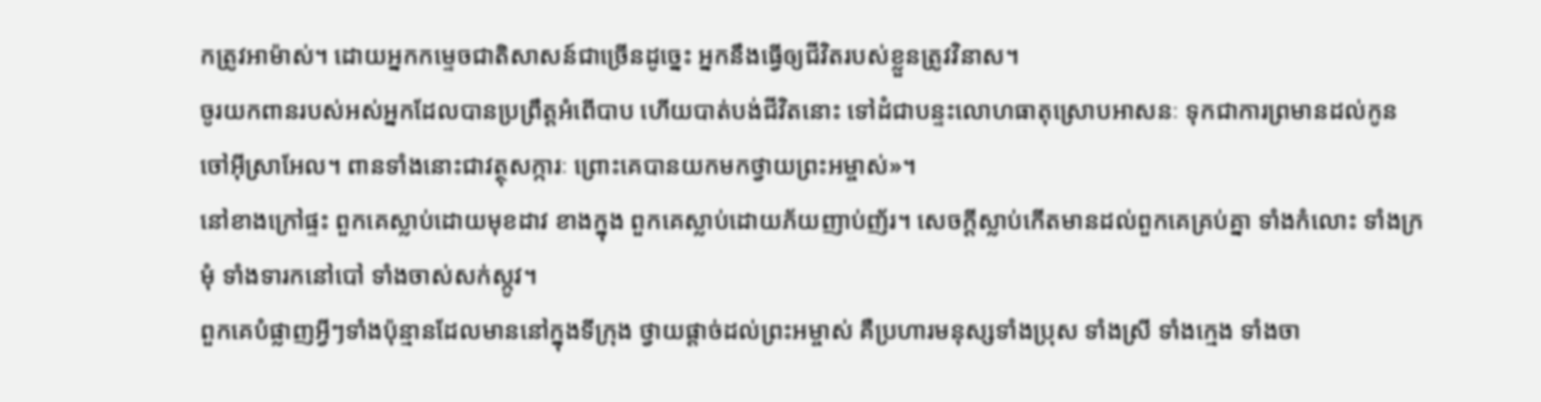កត្រូវអាម៉ាស់។ ដោយអ្នកកម្ទេចជាតិសាសន៍ជាច្រើនដូច្នេះ អ្នកនឹងធ្វើឲ្យជីវិតរបស់ខ្លួនត្រូវវិនាស។
ចូរយកពានរបស់អស់អ្នកដែលបានប្រព្រឹត្តអំពើបាប ហើយបាត់បង់ជីវិតនោះ ទៅដំជាបន្ទះលោហធាតុស្រោបអាសនៈ ទុកជាការព្រមានដល់កូនចៅអ៊ីស្រាអែល។ ពានទាំងនោះជាវត្ថុសក្ការៈ ព្រោះគេបានយកមកថ្វាយព្រះអម្ចាស់»។
នៅខាងក្រៅផ្ទះ ពួកគេស្លាប់ដោយមុខដាវ ខាងក្នុង ពួកគេស្លាប់ដោយភ័យញាប់ញ័រ។ សេចក្ដីស្លាប់កើតមានដល់ពួកគេគ្រប់គ្នា ទាំងកំលោះ ទាំងក្រមុំ ទាំងទារកនៅបៅ ទាំងចាស់សក់ស្កូវ។
ពួកគេបំផ្លាញអ្វីៗទាំងប៉ុន្មានដែលមាននៅក្នុងទីក្រុង ថ្វាយផ្ដាច់ដល់ព្រះអម្ចាស់ គឺប្រហារមនុស្សទាំងប្រុស ទាំងស្រី ទាំងក្មេង ទាំងចា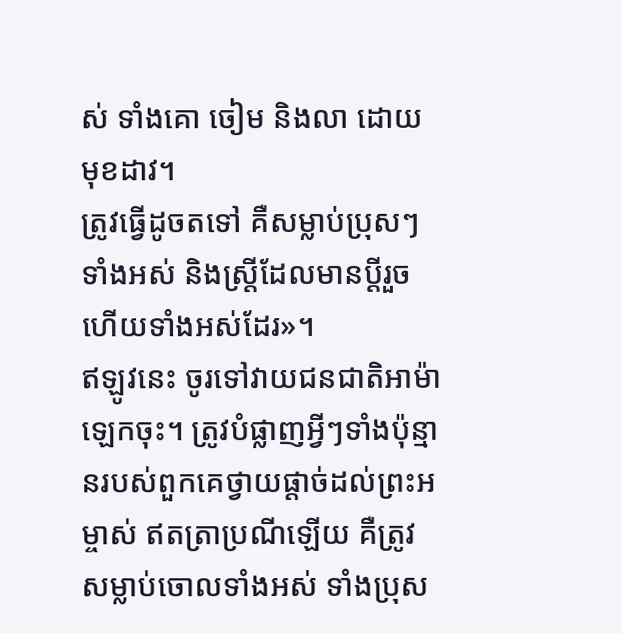ស់ ទាំងគោ ចៀម និងលា ដោយមុខដាវ។
ត្រូវធ្វើដូចតទៅ គឺសម្លាប់ប្រុសៗទាំងអស់ និងស្ត្រីដែលមានប្ដីរួចហើយទាំងអស់ដែរ»។
ឥឡូវនេះ ចូរទៅវាយជនជាតិអាម៉ាឡេកចុះ។ ត្រូវបំផ្លាញអ្វីៗទាំងប៉ុន្មានរបស់ពួកគេថ្វាយផ្ដាច់ដល់ព្រះអម្ចាស់ ឥតត្រាប្រណីឡើយ គឺត្រូវសម្លាប់ចោលទាំងអស់ ទាំងប្រុស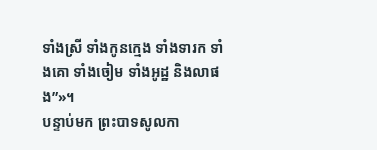ទាំងស្រី ទាំងកូនក្មេង ទាំងទារក ទាំងគោ ទាំងចៀម ទាំងអូដ្ឋ និងលាផង”»។
បន្ទាប់មក ព្រះបាទសូលកា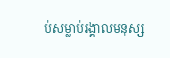ប់សម្លាប់រង្គាលមនុស្ស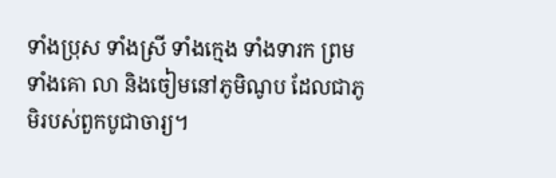ទាំងប្រុស ទាំងស្រី ទាំងក្មេង ទាំងទារក ព្រមទាំងគោ លា និងចៀមនៅភូមិណូប ដែលជាភូមិរបស់ពួកបូជាចារ្យ។